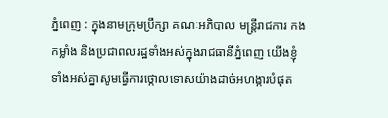ភ្នំពេញ : ក្នុងនាមក្រុមប្រឹក្សា គណៈអភិបាល មន្ត្រីរាជការ កងកម្លាំង និងប្រជាពលរដ្ឋទាំងអស់ក្នុងរាជធានីភ្នំពេញ យើងខ្ញុំ ទាំងអស់គ្នាសូមធ្វើការថ្កោលទោសយ៉ាងដាច់អហង្ការបំផុត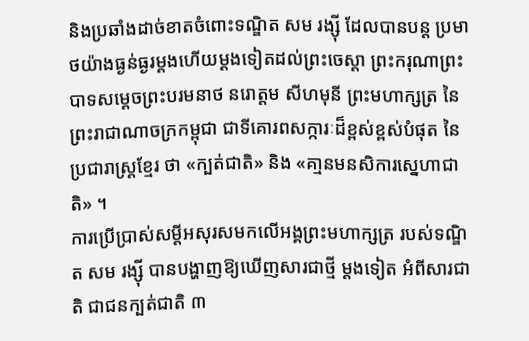និងប្រឆាំងដាច់ខាតចំពោះទណ្ឌិត សម រង្ស៊ី ដែលបានបន្ត ប្រមាថយ៉ាងធ្ងន់ធ្ងរម្ដងហើយម្តងទៀតដល់ព្រះចេស្តា ព្រះករុណាព្រះបាទសម្ដេចព្រះបរមនាថ នរោត្តម សីហមុនី ព្រះមហាក្សត្រ នៃព្រះរាជាណាចក្រកម្ពុជា ជាទីគោរពសក្ការៈដ៏ខ្ពស់ខ្ពស់បំផុត នៃប្រជារាស្ត្រខ្មែរ ថា «ក្បត់ជាតិ» និង «គា្មនមនសិការស្នេហាជាតិ» ។
ការប្រើប្រាស់សម្ដីអសុរសមកលើអង្គព្រះមហាក្សត្រ របស់ទណ្ឌិត សម រង្ស៊ី បានបង្ហាញឱ្យឃើញសារជាថ្មី ម្តងទៀត អំពីសារជាតិ ជាជនក្បត់ជាតិ ៣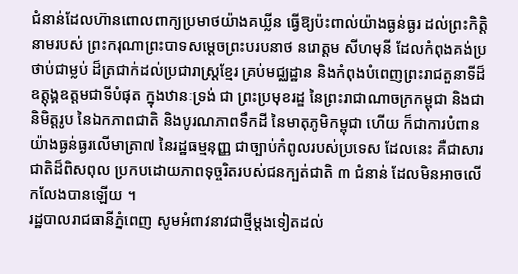ជំនាន់ដែលហ៊ានពោលពាក្យប្រមាថយ៉ាងគឃ្លីន ធ្វើឱ្យប៉ះពាល់យ៉ាងធ្ងន់ធ្ងរ ដល់ព្រះកិត្តិនាមរបស់ ព្រះករុណាព្រះបាទសម្ដេចព្រះបរបនាថ នរោត្តម សីហមុនី ដែលកំពុងគង់ប្រថាប់ជាម្លប់ ដ៏ត្រជាក់ដល់ប្រជារាស្ត្រខ្មែរ គ្រប់មជ្ឈដ្ឋាន និងកំពុងបំពេញព្រះរាជតួនាទីដ៏ឧត្ដុង្គឧត្តមជាទីបំផុត ក្នុងឋានៈទ្រង់ ជា ព្រះប្រមុខរដ្ឌ នៃព្រះរាជាណាចក្រកម្ពុជា និងជានិមិត្តរូប នៃឯកភាពជាតិ និងបូរណភាពទឹកដី នៃមាតុភូមិកម្ពុជា ហើយ ក៏ជាការបំពានយ៉ាងធ្ងន់ធ្ងរលើមាត្រា៧ នៃរដ្ឋធម្មនុញ្ញ ជាច្បាប់កំពូលរបស់ប្រទេស ដែលនេះ គឺជាសារជាតិដ៏ពិសពុល ប្រកបដោយភាពទុច្ចរិតរបស់ជនក្បត់ជាតិ ៣ ជំនាន់ ដែលមិនអាចលើកលែងបានឡើយ ។
រដ្ឋបាលរាជធានីភ្នំពេញ សូមអំពាវនាវជាថ្មីម្ដងទៀតដល់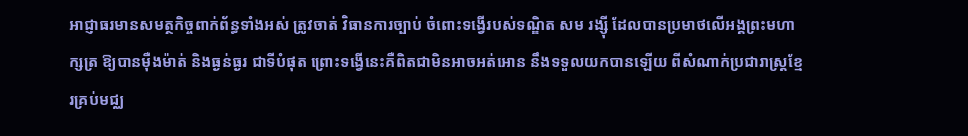អាជ្ញាធរមានសមត្ថកិច្ចពាក់ព័ន្ធទាំងអស់ ត្រូវចាត់ វិធានការច្បាប់ ចំពោះទង្វើរបស់ទណ្ឌិត សម រង្ស៊ី ដែលបានប្រមាថលើអង្គព្រះមហាក្សត្រ ឱ្យបានម៉ឺងម៉ាត់ និងធ្ងន់ធ្ងរ ជាទីបំផុត ព្រោះទង្វើនេះគឺពិតជាមិនអាចអត់អោន នឹងទទួលយកបានឡើយ ពីសំណាក់ប្រជារាស្ត្រខ្មែរគ្រប់មជ្ឈ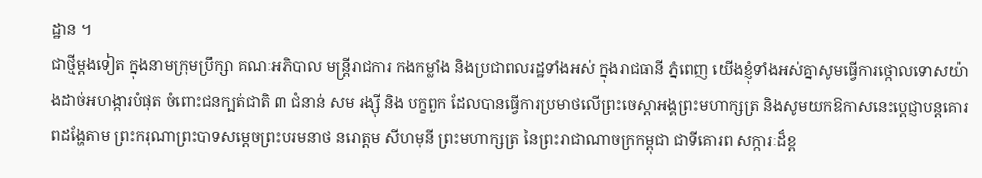ដ្ឋាន ។
ជាថ្មីម្ដងទៀត ក្នុងនាមក្រុមប្រឹក្សា គណៈអភិបាល មន្ត្រីរាជការ កងកម្លាំង និងប្រជាពលរដ្ឋទាំងអស់ ក្នុងរាជធានី ភ្នំពេញ យើងខ្ញុំទាំងអស់គ្នាសូមធ្វើការថ្កោលទោសយ៉ាងដាច់អហង្ការបំផុត ចំពោះជនក្បត់ជាតិ ៣ ជំនាន់ សម រង្ស៊ី និង បក្ខពួក ដែលបានធ្វើការប្រមាថលើព្រះចេស្ដាអង្គព្រះមហាក្សត្រ និងសូមយកឱកាសនេះប្ដេជ្ញាបន្តគោរពដង្ហែតាម ព្រះករុណាព្រះបាទសម្តេចព្រះបរមនាថ នរោត្តម សីហមុនី ព្រះមហាក្សត្រ នៃព្រះរាជាណាចក្រកម្ពុជា ជាទីគោរព សក្ការៈដ៏ខ្ព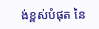ង់ខ្ពស់បំផុត នៃ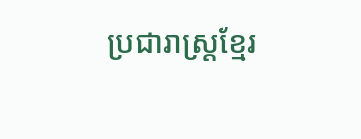ប្រជារាស្ត្រខ្មែរ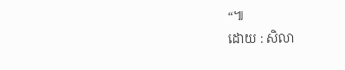“៕
ដោយ : សិលា